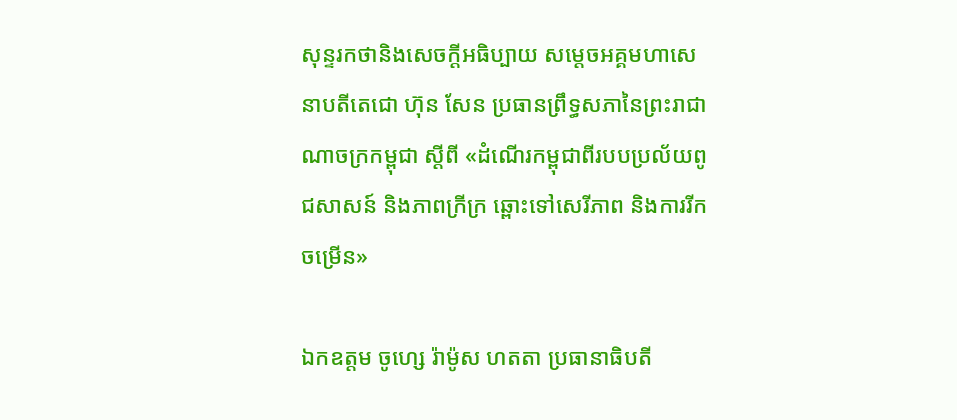សុន្ទរកថានិងសេចក្តីអធិប្បាយ សម្តេចអគ្គមហាសេនាបតីតេជោ ហ៊ុន សែន ប្រធានព្រឹទ្ធសភានៃព្រះរាជាណាចក្រកម្ពុជា ស្ដីពី «ដំណើរកម្ពុជាពីរបបប្រល័យពូជសាសន៍ និងភាពក្រីក្រ ឆ្ពោះទៅសេរីភាព និងការរីកចម្រើន»

ឯកឧត្តម ចូហ្សេ រ៉ាម៉ូស ហតតា ប្រធានាធិបតី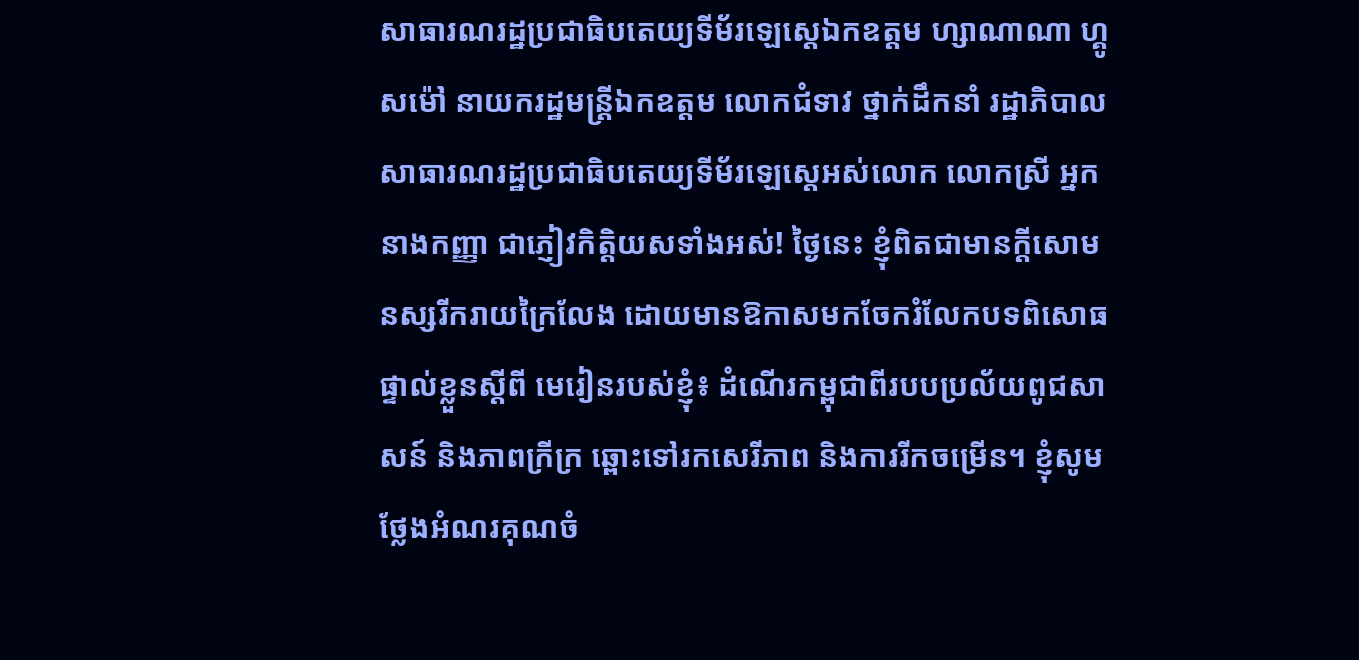សាធារណរដ្ឋប្រជាធិបតេយ្យទីម័រឡេស្តេឯកឧត្តម ហ្សាណាណា ហ្គូសម៉ៅ នាយករដ្ឋមន្ត្រីឯកឧត្តម លោកជំទាវ ថ្នាក់ដឹកនាំ រដ្ឋាភិបាលសាធារណរដ្ឋប្រជាធិបតេយ្យទីម័រឡេស្តេអស់លោក លោកស្រី អ្នកនាងកញ្ញា ជាភ្ញៀវកិត្តិយសទាំងអស់! ថ្ងៃនេះ ខ្ញុំពិតជាមានក្តីសោមនស្សរីករាយក្រៃលែង ដោយមានឱកាសមកចែករំលែកបទពិសោធផ្ទាល់ខ្លួនស្តីពី មេរៀនរបស់ខ្ញុំ៖ ដំណើរកម្ពុជាពីរបបប្រល័យពូជសាសន៍ និងភាពក្រីក្រ ឆ្ពោះទៅរកសេរីភាព និងការរីកចម្រើន។ ខ្ញុំសូមថ្លែងអំណរគុណចំ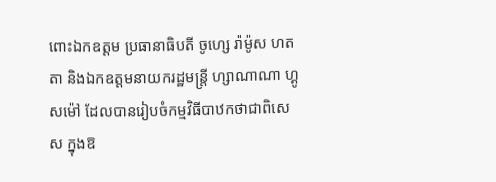ពោះឯកឧត្តម ប្រធានាធិបតី ចូហ្សេ រ៉ាម៉ូស ហតតា និងឯកឧត្តមនាយករដ្ឋមន្ត្រី ហ្សាណាណា ហ្គូសម៉ៅ ដែលបានរៀបចំកម្មវិធីបាឋកថាជាពិសេស ក្នុងឱ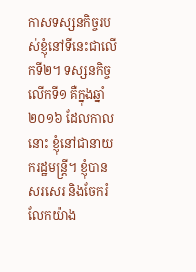កាសទស្សនកិច្ចរបស់ខ្ញុំនៅទីនេះជាលើកទី២។ ទស្សនកិច្ចលើកទី១ គឺក្នុងឆ្នាំ២០១៦ ដែលកាលនោះ ខ្ញុំនៅជានាយករដ្ឋមន្រ្តី។ ខ្ញុំបានសរសេរ និងចែករំលែកយ៉ាង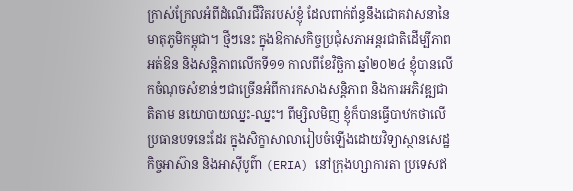ក្រាស់ក្រែលអំពីដំណើរជីវិតរបស់ខ្ញុំ ដែលពាក់ព័ន្ធនឹងជោគវាសនានៃមាតុភូមិកម្ពុជា។ ថ្មីៗនេះ ក្នុងឱកាសកិច្ចប្រជុំសភាអន្តរជាតិដើម្បីភាពអត់ឱន និងសន្តិភាពលើកទី១១ កាលពីខែវិច្ឆិកា ឆ្នាំ២០២៤ ខ្ញុំបានលើកចំណុចសំខាន់ៗជាច្រើនអំពីការកសាងសន្តិភាព និងការអភិវឌ្ឍជាតិតាម នយោបាយឈ្នះ-ឈ្នះ។ ពីម្សិលមិញ ខ្ញុំក៏បានធ្វើបាឋកថាលើប្រធានបទនេះដែរ ក្នុងសិក្ខាសាលារៀបចំឡើងដោយវិទ្យាស្ថានសេដ្ឋកិច្ចអាស៊ាន និងអាស៊ីបូព៌ា (ERIA) នៅក្រុងហ្សាការតា ប្រទេសឥ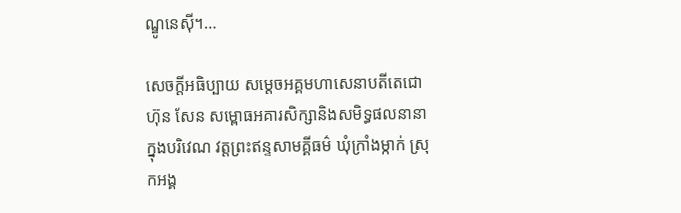ណ្ឌូនេស៊ី។…

សេចក្ដីអធិប្បាយ សម្ដេចអគ្គមហាសេនាបតីតេជោ ហ៊ុន សែន សម្ពោធអគារសិក្សានិងសមិទ្ធផលនានាក្នុងបរិវេណ វត្តព្រះឥន្ទសាមគ្គីធម៌ ឃុំក្រាំងម្កាក់ ស្រុកអង្គ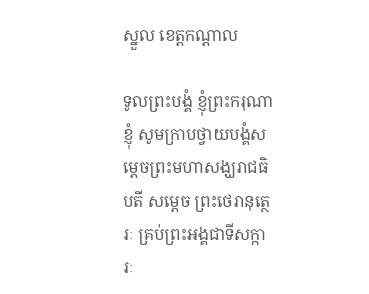ស្នួល ខេត្តកណ្តាល

ទូលព្រះបង្គំ ខ្ញុំព្រះករុណាខ្ញុំ សូមក្រាបថ្វាយបង្គំសម្ដេចព្រះមហាសង្ឃរាជធិបតី សម្ដេច ព្រះថេរានុត្ថេរៈ គ្រប់ព្រះអង្គជាទីសក្ការៈ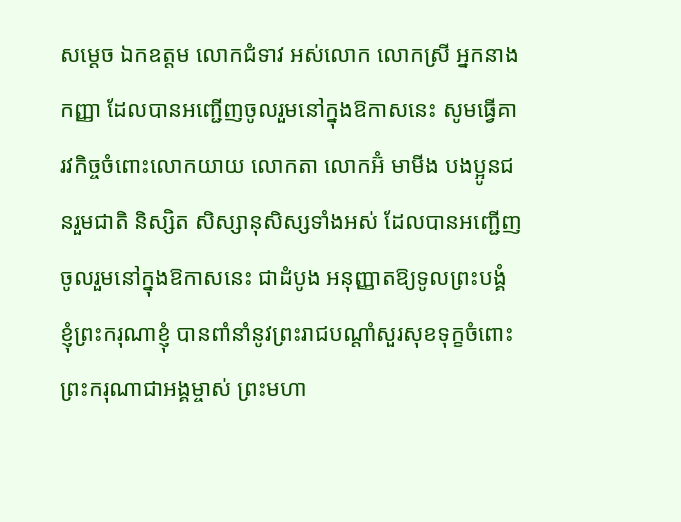សម្ដេច ឯកឧត្តម លោកជំទាវ អស់លោក លោកស្រី អ្នកនាង កញ្ញា ដែលបានអញ្ជើញចូលរួមនៅក្នុងឱកាសនេះ សូមធ្វើគារវកិច្ចចំពោះលោកយាយ លោកតា លោកអ៊ំ មាមីង បងប្អូនជនរួមជាតិ និស្សិត សិស្សានុសិស្សទាំងអស់ ដែលបានអញ្ជើញចូលរួមនៅក្នុងឱកាសនេះ ជាដំបូង អនុញ្ញាតឱ្យទូលព្រះបង្គំ ខ្ញុំព្រះករុណាខ្ញុំ បានពាំនាំនូវព្រះរាជបណ្ដាំសួរសុខទុក្ខចំពោះព្រះករុណាជាអង្គម្ចាស់ ព្រះមហា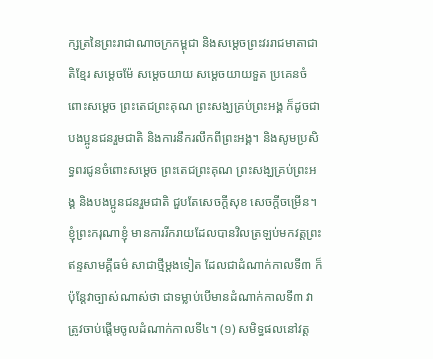ក្សត្រនៃព្រះរាជាណាចក្រកម្ពុជា និងសម្ដេចព្រះវររាជមាតាជាតិខ្មែរ សម្ដេចម៉ែ សម្ដេចយាយ សម្ដេចយាយទួត ប្រគេនចំពោះសម្ដេច ព្រះតេជព្រះគុណ ព្រះសង្ឃគ្រប់ព្រះអង្គ ក៏ដូចជាបងប្អូនជនរួមជាតិ និងការនឹករលឹកពីព្រះអង្គ។ និងសូមប្រសិទ្ធពរជូនចំពោះសម្ដេច ព្រះតេជព្រះគុណ ព្រះសង្ឃគ្រប់ព្រះអង្គ និងបងប្អូនជនរួមជាតិ ជួបតែសេចក្ដីសុខ សេចក្ដីចម្រើន។ ខ្ញុំព្រះករុណាខ្ញុំ មានការរីករាយដែលបានវិលត្រឡប់មកវត្តព្រះឥន្ទសាមគ្គីធម៌ សាជាថ្មីម្ដងទៀត ដែលជាដំណាក់កាលទី៣ ក៏ប៉ុន្តែវាច្បាស់ណាស់ថា ជាទម្លាប់បើមានដំណាក់កាលទី៣ វាត្រូវចាប់ផ្ដើមចូលដំណាក់កាលទី៤។ (១) សមិទ្ធផលនៅវត្ត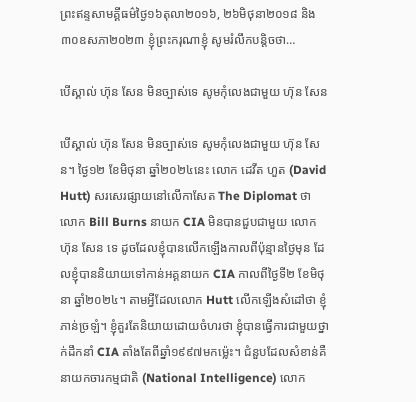ព្រះឥន្ទសាមគ្គីធម៌ថ្ងៃ១៦តុលា២០១៦, ២៦មិថុនា២០១៨ និង ៣០ឧសភា២០២៣ ខ្ញុំព្រះករុណាខ្ញុំ សូមរំលឹកបន្តិចថា…

បើស្គាល់ ហ៊ុន សែន មិនច្បាស់ទេ សូមកុំលេងជាមួយ ហ៊ុន សែន

បើស្គាល់ ហ៊ុន សែន មិនច្បាស់ទេ សូមកុំលេងជាមួយ ហ៊ុន សែន។ ថ្ងៃ១២ ខែមិថុនា ឆ្នាំ២០២៤នេះ លោក ដេវីត ហួត (David Hutt) សរសេរផ្សាយនៅលើកាសែត The Diplomat ថា លោក Bill Burns នាយក CIA មិនបានជួបជាមួយ លោក ហ៊ុន សែន ទេ ដូចដែលខ្ញុំបានលើកឡើងកាលពីប៉ុន្មានថ្ងៃមុន ដែលខ្ញុំបាននិយាយទៅកាន់អគ្គនាយក CIA កាលពីថ្ងៃទី២ ខែមិថុនា ឆ្នាំ២០២៤។ តាមអ្វីដែលលោក Hutt លើកឡើងសំដៅថា ខ្ញុំភាន់ច្រឡំ។ ខ្ញុំគួរតែនិយាយដោយចំហរថា ខ្ញុំបានធ្វើការជាមួយថ្នាក់ដឹកនាំ CIA តាំងតែពីឆ្នាំ១៩៩៧មកម្ល៉េះ។ ជំនួបដែលសំខាន់គឺនាយកចារកម្មជាតិ (National Intelligence) លោក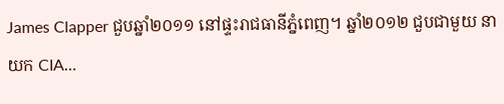James Clapper ជួបឆ្នាំ២០១១ នៅផ្ទះរាជធានីភ្នំពេញ។ ឆ្នាំ២០១២ ជួបជាមួយ នាយក CIA…